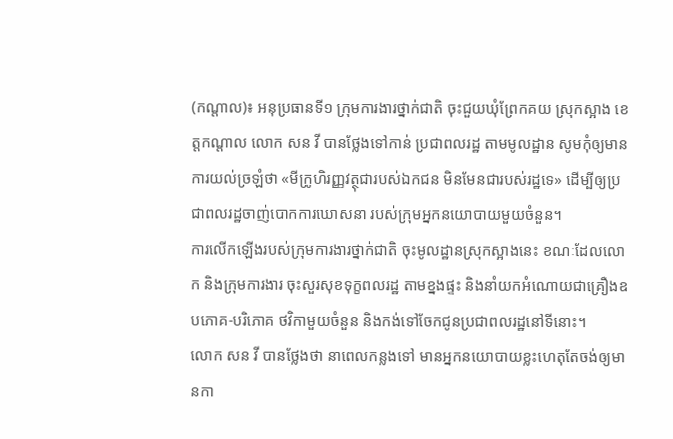(កណ្តាល)៖ អនុប្រធានទី១ ក្រុមការងារថ្នាក់ជាតិ ចុះជួយឃុំព្រែកគយ ស្រុកស្អាង ខេត្តកណ្តាល លោក សន វី បានថ្លែងទៅកាន់ ប្រជាពលរដ្ឋ តាមមូលដ្ឋាន សូមកុំឲ្យមានការយល់ច្រឡំថា «មីក្រូហិរញ្ញវត្ថុជារបស់ឯកជន មិនមែនជារបស់រដ្ឋទេ» ដើម្បីឲ្យប្រជាពលរដ្ឋចាញ់បោកការឃោសនា របស់ក្រុមអ្នកនយោបាយមួយចំនួន។
ការលើកឡើងរបស់ក្រុមការងារថ្នាក់ជាតិ ចុះមូលដ្ឋានស្រុកស្អាងនេះ ខណៈដែលលោក និងក្រុមការងារ ចុះសួរសុខទុក្ខពលរដ្ឋ តាមខ្នងផ្ទះ និងនាំយកអំណោយជាគ្រឿងឧបភោគ-បរិភោគ ថវិកាមួយចំនួន និងកង់ទៅចែកជូនប្រជាពលរដ្ឋនៅទីនោះ។
លោក សន វី បានថ្លែងថា នាពេលកន្លងទៅ មានអ្នកនយោបាយខ្លះហេតុតែចង់ឲ្យមានកា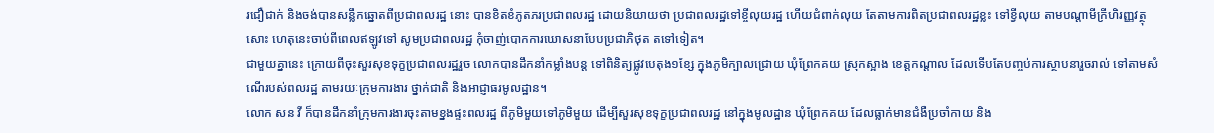រជឿជាក់ និងចង់បានសន្លឹកឆ្នោតពីប្រជាពលរដ្ឋ នោះ បានខិតខំភូតភរប្រជាពលរដ្ឋ ដោយនិយាយថា ប្រជាពលរដ្ឋទៅខ្ចីលុយរដ្ឋ ហើយជំពាក់លុយ តែតាមការពិតប្រជាពលរដ្ឋខ្លះ ទៅខ្វីលុយ តាមបណ្តាមីក្រីហិរញ្ញវត្ថុសោះ ហេតុនេះចាប់ពីពេលឥឡូវទៅ សូមប្រជាពលរដ្ឋ កុំចាញ់បោកការឃោសនាបែបប្រជាភិថុត តទៅទៀត។
ជាមួយគ្នានេះ ក្រោយពីចុះសួរសុខទុក្ខប្រជាពលរដ្ឋរួច លោកបានដឹកនាំកម្លាំងបន្ត ទៅពិនិត្យផ្លូវបេតុង១ខ្សែ ក្នុងភូមិក្បាលជ្រោយ ឃុំព្រែកគយ ស្រុកស្អាង ខេត្តកណ្ដាល ដែលទើបតែបញ្ចប់ការស្ថាបនារួចរាល់ ទៅតាមសំណើរបស់ពលរដ្ឋ តាមរយៈក្រុមការងារ ថ្នាក់ជាតិ និងអាជ្ញាធរមូលដ្ឋាន។
លោក សន វី ក៏បានដឹកនាំក្រុមការងារចុះតាមខ្នងផ្ទះពលរដ្ឋ ពីភូមិមួយទៅភូមិមួយ ដើម្បីសួរសុខទុក្ខប្រជាពលរដ្ឋ នៅក្នុងមូលដ្ឋាន ឃុំព្រែកគយ ដែលធ្លាក់មានជំងឺប្រចាំកាយ និង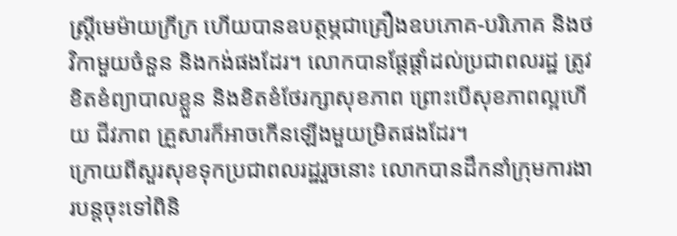ស្រ្តីមេម៉ាយក្រីក្រ ហើយបានឧបត្ថម្ភជាគ្រឿងឧបភោគ-បរិភោគ និងថវិកាមួយចំនួន និងកង់ផងដែរ។ លោកបានផ្តែផ្តាំដល់ប្រជាពលរដ្ឋ ត្រូវខិតខំព្យាបាលខ្លួន និងខិតខំថែរក្សាសុខភាព ព្រោះបើសុខភាពល្អហើយ ជីវភាព គ្រួសារក៏អាចកើនឡើងមួយម្រិតផងដែរ។
ក្រោយពីសួរសុខទុកប្រជាពលរដ្ឋរួចនោះ លោកបានដឹកនាំក្រុមការងារបន្តចុះទៅពិនិ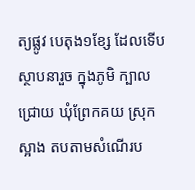ត្យផ្លូវ បេតុង១ខ្សែ ដែលទើបស្ថាបនារួច ក្នុងភូមិ ក្បាលជ្រោយ ឃុំព្រែកគយ ស្រុកស្អាង តបតាមសំណើរប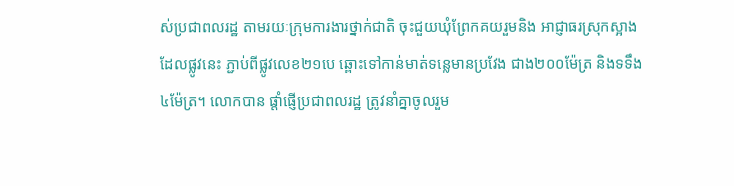ស់ប្រជាពលរដ្ឋ តាមរយៈក្រុមការងារថ្នាក់ជាតិ ចុះជួយឃុំព្រែកគយរួមនិង អាជ្ញាធរស្រុកស្អាង ដែលផ្លូវនេះ ភ្ជាប់ពីផ្លូវលេខ២១បេ ឆ្ពោះទៅកាន់មាត់ទន្លេមានប្រវែង ជាង២០០ម៉ែត្រ និងទទឹង៤ម៉ែត្រ។ លោកបាន ផ្ដាំផ្ញើប្រជាពលរដ្ឋ ត្រូវនាំគ្នាចូលរួម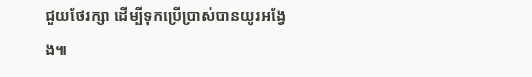ជួយថែរក្សា ដើម្បីទុកប្រើប្រាស់បានយូរអង្វែង៕